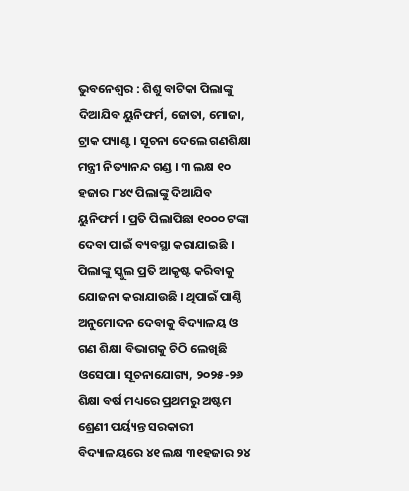ଭୁବନେଶ୍ୱର : ଶିଶୁ ବାଟିକା ପିଲାଙ୍କୁ ଦିଆଯିବ ୟୁନିଫର୍ମ, ଜୋତା, ମୋଜା, ଟ୍ରାକ ପ୍ୟାଣ୍ଟ । ସୂଚନା ଦେଲେ ଗଣଶିକ୍ଷା ମନ୍ତ୍ରୀ ନିତ୍ୟାନନ୍ଦ ଗଣ୍ଡ । ୩ ଲକ୍ଷ ୧୦ ହଜାର ୮୪୯ ପିଲାଙ୍କୁ ଦିଆଯିବ ୟୁନିଫର୍ମ । ପ୍ରତି ପିଲାପିଛା ୧୦୦୦ ଟଙ୍କା ଦେବା ପାଇଁ ବ୍ୟବସ୍ଥା କରାଯାଇଛି । ପିଲାଙ୍କୁ ସ୍କୁଲ ପ୍ରତି ଆକୃଷ୍ଟ କରିବାକୁ ଯୋଜନା କରାଯାଉଛି । ଥିପାଇଁ ପାଣ୍ଠି ଅନୁମୋଦନ ଦେବାକୁ ବିଦ୍ୟାଳୟ ଓ ଗଣ ଶିକ୍ଷା ବିଭାଗକୁ ଚିଠି ଲେଖିଛି ଓସେପା। ସୂଚନାଯୋଗ୍ୟ, ୨୦୨୫-୨୬ ଶିକ୍ଷା ବର୍ଷ ମଧ୍ୟରେ ପ୍ରଥମରୁ ଅଷ୍ଟମ ଶ୍ରେଣୀ ପର୍ୟ୍ୟନ୍ତ ସରକାରୀ ବିଦ୍ୟାଳୟରେ ୪୧ ଲକ୍ଷ ୩୧ହଜାର ୨୪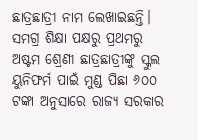ଛାତ୍ରଛାତ୍ରୀ ନାମ ଲେଖାଇଛନ୍ତି। ସମଗ୍ର ଶିକ୍ଷା ପକ୍ଷରୁ ପ୍ରଥମରୁ ଅଷ୍ଟମ ଶ୍ରେଣୀ ଛାତ୍ରଛାତ୍ରୀଙ୍କୁ ସ୍କୁଲ ୟୁନିଫର୍ମ ପାଇଁ ମୁଣ୍ଡ ପିଛା ୬୦୦ ଟଙ୍କା ଅନୁସାରେ ରାଜ୍ୟ ସରକାର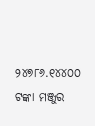୨୪୭୮୬.୧୪୪୦୦ ଟଙ୍କା ମଞ୍ଜୁର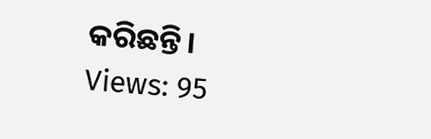କରିଛନ୍ତି।
Views: 95